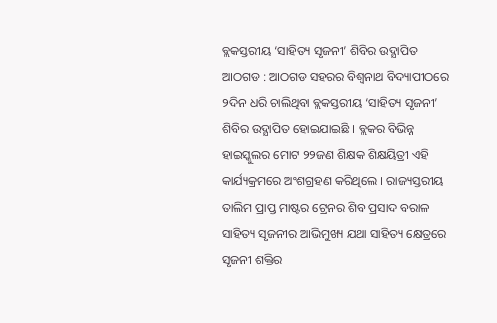ବ୍ଲକସ୍ତରୀୟ ‘ସାହିତ୍ୟ ସୃଜନୀ’ ଶିବିର ଉଦ୍ଯାପିତ
ଆଠଗଡ : ଆଠଗଡ ସହରର ବିଶ୍ୱନାଥ ବିଦ୍ୟାପୀଠରେ ୨ଦିନ ଧରି ଚାଲିଥିବା ବ୍ଲକସ୍ତରୀୟ ‘ସାହିତ୍ୟ ସୃଜନୀ’ ଶିବିର ଉଦ୍ଯାପିତ ହୋଇଯାଇଛି । ବ୍ଲକର ବିଭିନ୍ନ ହାଇସ୍କୁଲର ମୋଟ ୨୨ଜଣ ଶିକ୍ଷକ ଶିକ୍ଷୟିତ୍ରୀ ଏହି କାର୍ଯ୍ୟକ୍ରମରେ ଅଂଶଗ୍ରହଣ କରିଥିଲେ । ରାଜ୍ୟସ୍ତରୀୟ ତାଲିମ ପ୍ରାପ୍ତ ମାଷ୍ଟର ଟ୍ରେନର ଶିବ ପ୍ରସାଦ ବରାଳ ସାହିତ୍ୟ ସୃଜନୀର ଆଭିମୁଖ୍ୟ ଯଥା ସାହିତ୍ୟ କ୍ଷେତ୍ରରେ ସୃଜନୀ ଶକ୍ତିର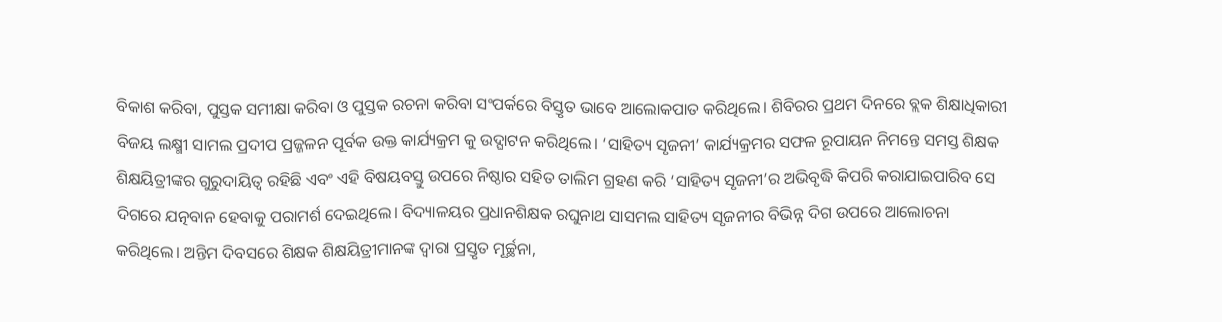ବିକାଶ କରିବା, ପୁସ୍ତକ ସମୀକ୍ଷା କରିବା ଓ ପୁସ୍ତକ ରଚନା କରିବା ସଂପର୍କରେ ବିସ୍ତୃତ ଭାବେ ଆଲୋକପାତ କରିଥିଲେ। ଶିବିରର ପ୍ରଥମ ଦିନରେ ବ୍ଲକ ଶିକ୍ଷାଧିକାରୀ ବିଜୟ ଲକ୍ଷ୍ମୀ ସାମଲ ପ୍ରଦୀପ ପ୍ରଜ୍ଜଳନ ପୂର୍ବକ ଉକ୍ତ କାର୍ଯ୍ୟକ୍ରମ କୁ ଉଦ୍ଘାଟନ କରିଥିଲେ। ‘ସାହିତ୍ୟ ସୃଜନୀ’ କାର୍ଯ୍ୟକ୍ରମର ସଫଳ ରୂପାୟନ ନିମନ୍ତେ ସମସ୍ତ ଶିକ୍ଷକ ଶିକ୍ଷୟିତ୍ରୀଙ୍କର ଗୁରୁଦାୟିତ୍ୱ ରହିଛି ଏବଂ ଏହି ବିଷୟବସ୍ତୁ ଉପରେ ନିଷ୍ଠାର ସହିତ ତାଲିମ ଗ୍ରହଣ କରି ‘ସାହିତ୍ୟ ସୃଜନୀ’ର ଅଭିବୃଦ୍ଧି କିପରି କରାଯାଇପାରିବ ସେ ଦିଗରେ ଯତ୍ନବାନ ହେବାକୁ ପରାମର୍ଶ ଦେଇଥିଲେ। ବିଦ୍ୟାଳୟର ପ୍ରଧାନଶିକ୍ଷକ ରଘୁନାଥ ସାସମଲ ସାହିତ୍ୟ ସୃଜନୀର ବିଭିନ୍ନ ଦିଗ ଉପରେ ଆଲୋଚନା କରିଥିଲେ। ଅନ୍ତିମ ଦିବସରେ ଶିକ୍ଷକ ଶିକ୍ଷୟିତ୍ରୀମାନଙ୍କ ଦ୍ୱାରା ପ୍ରସ୍ତୃତ ମୂର୍ଚ୍ଛନା,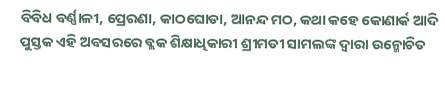ବିବିଧ ବର୍ଣ୍ଣାଳୀ, ପ୍ରେରଣା, କାଠଘୋଡା, ଆନନ୍ଦ ମଠ, କଥା କହେ କୋଣାର୍କ ଆଦି ପୁସ୍ତକ ଏହି ଅବସରରେ ବ୍ଲକ ଶିକ୍ଷାଧିକାରୀ ଶ୍ରୀମତୀ ସାମଲଙ୍କ ଦ୍ୱାରା ଉନ୍ମୋଚିତ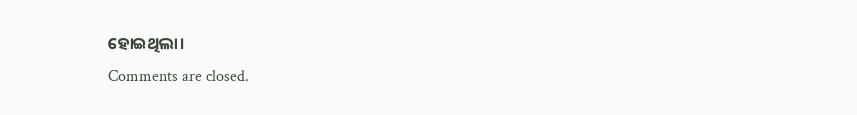ହୋଇଥିଲା।
Comments are closed.